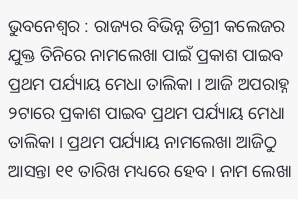ଭୁବନେଶ୍ୱର : ରାଜ୍ୟର ବିଭିନ୍ନ ଡିଗ୍ରୀ କଲେଜର ଯୁକ୍ତ ତିନିରେ ନାମଲେଖା ପାଇଁ ପ୍ରକାଶ ପାଇବ ପ୍ରଥମ ପର୍ଯ୍ୟାୟ ମେଧା ତାଲିକା । ଆଜି ଅପରାହ୍ନ ୨ଟାରେ ପ୍ରକାଶ ପାଇବ ପ୍ରଥମ ପର୍ଯ୍ୟାୟ ମେଧା ତାଲିକା । ପ୍ରଥମ ପର୍ଯ୍ୟାୟ ନାମଲେଖା ଆଜିଠୁ ଆସନ୍ତା ୧୧ ତାରିଖ ମଧ୍ୟରେ ହେବ। ନାମ ଲେଖା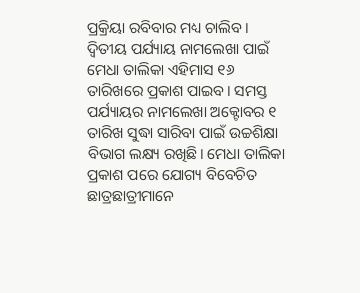ପ୍ରକ୍ରିୟା ରବିବାର ମଧ୍ୟ ଚାଲିବ ।
ଦ୍ୱିତୀୟ ପର୍ଯ୍ୟାୟ ନାମଲେଖା ପାଇଁ ମେଧା ତାଲିକା ଏହିମାସ ୧୬ ତାରିଖରେ ପ୍ରକାଶ ପାଇବ। ସମସ୍ତ ପର୍ଯ୍ୟାୟର ନାମଲେଖା ଅକ୍ଟୋବର ୧ ତାରିଖ ସୁଦ୍ଧା ସାରିବା ପାଇଁ ଉଚ୍ଚଶିକ୍ଷା ବିଭାଗ ଲକ୍ଷ୍ୟ ରଖିଛି। ମେଧା ତାଲିକା ପ୍ରକାଶ ପରେ ଯୋଗ୍ୟ ବିବେଚିତ ଛାତ୍ରଛାତ୍ରୀମାନେ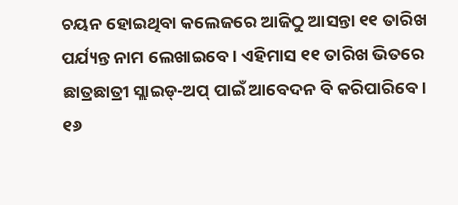ଚୟନ ହୋଇଥିବା କଲେଜରେ ଆଜିଠୁ ଆସନ୍ତା ୧୧ ତାରିଖ ପର୍ଯ୍ୟନ୍ତ ନାମ ଲେଖାଇବେ। ଏହିମାସ ୧୧ ତାରିଖ ଭିତରେ ଛାତ୍ରଛାତ୍ରୀ ସ୍ଲାଇଡ୍-ଅପ୍ ପାଇଁ ଆବେଦନ ବି କରିପାରିବେ ।
୧୬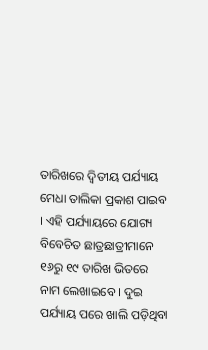ତାରିଖରେ ଦ୍ୱିତୀୟ ପର୍ଯ୍ୟାୟ ମେଧା ତାଲିକା ପ୍ରକାଶ ପାଇବ । ଏହି ପର୍ଯ୍ୟାୟରେ ଯୋଗ୍ୟ ବିବେଚିତ ଛାତ୍ରଛାତ୍ରୀମାନେ ୧୬ରୁ ୧୯ ତାରିଖ ଭିତରେ ନାମ ଲେଖାଇବେ । ଦୁଇ ପର୍ଯ୍ୟାୟ ପରେ ଖାଲି ପଡ଼ିଥିବା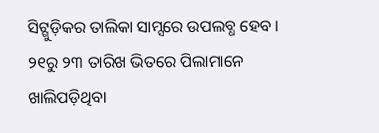ସିଟ୍ଗୁଡ଼ିକର ତାଲିକା ସାମ୍ସରେ ଉପଲବ୍ଧ ହେବ । ୨୧ରୁ ୨୩ ତାରିଖ ଭିତରେ ପିଲାମାନେ ଖାଲିପଡ଼ିଥିବା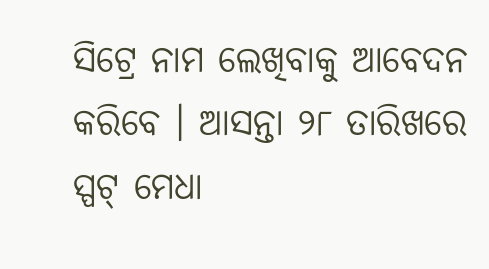ସିଟ୍ରେ ନାମ ଲେଖିବାକୁ ଆବେଦନ କରିବେ । ଆସନ୍ତା ୨୮ ତାରିଖରେ ସ୍ପଟ୍ ମେଧା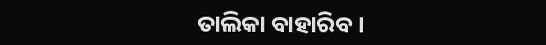ତାଲିକା ବାହାରିବ ।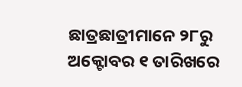ଛାତ୍ରଛାତ୍ରୀମାନେ ୨୮ରୁ ଅକ୍ଟୋବର ୧ ତାରିଖରେ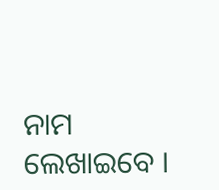ନାମ ଲେଖାଇବେ ।